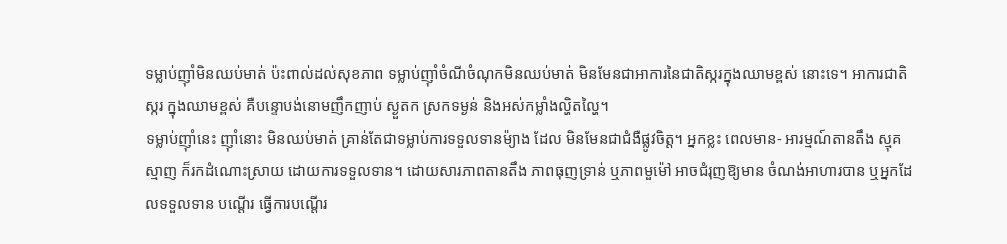ទម្លាប់ញ៉ាំមិនឈប់មាត់ ប៉ះពាល់ដល់សុខភាព ទម្លាប់ញ៉ាំចំណីចំណុកមិនឈប់មាត់ មិនមែនជាអាការនៃជាតិស្ករក្នុងឈាមខ្ពស់ នោះទេ។ អាការជាតិស្ករ ក្នុងឈាមខ្ពស់ គឺបន្ទោបង់នោមញឹកញាប់ ស្ងួតក ស្រកទម្ងន់ និងអស់កម្លាំងល្ហិតល្ហៃ។
ទម្លាប់ញ៉ាំនេះ ញ៉ាំនោះ មិនឈប់មាត់ គ្រាន់តែជាទម្លាប់ការទទួលទានម៉្យាង ដែល មិនមែនជាជំងឺផ្លូវចិត្ត។ អ្នកខ្លះ ពេលមាន- អារម្មណ៍តានតឹង ស្មុគស្មាញ ក៏រកដំណោះស្រាយ ដោយការទទួលទាន។ ដោយសារភាពតានតឹង ភាពធុញទ្រាន់ ឬភាពមួម៉ៅ អាចជំរុញឱ្យមាន ចំណង់អាហារបាន ឬអ្នកដែលទទួលទាន បណ្តើរ ធ្វើការបណ្តើរ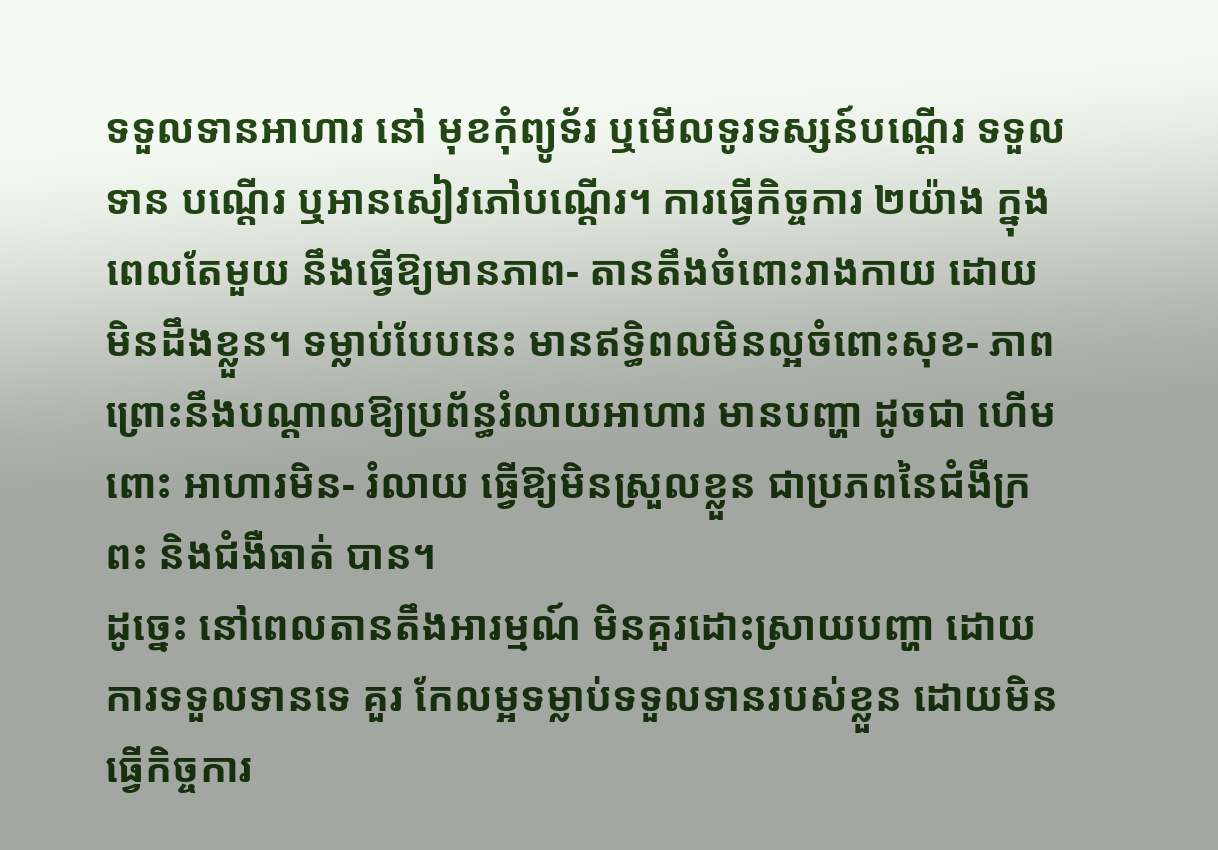ទទួលទានអាហារ នៅ មុខកុំព្យូទ័រ ឬមើលទូរទស្សន៍បណ្តើរ ទទួលទាន បណ្តើរ ឬអានសៀវភៅបណ្តើរ។ ការធ្វើកិច្ចការ ២យ៉ាង ក្នុងពេលតែមួយ នឹងធ្វើឱ្យមានភាព- តានតឹងចំពោះរាងកាយ ដោយមិនដឹងខ្លួន។ ទម្លាប់បែបនេះ មានឥទ្ធិពលមិនល្អចំពោះសុខ- ភាព ព្រោះនឹងបណ្តាលឱ្យប្រព័ន្ធរំលាយអាហារ មានបញ្ហា ដូចជា ហើមពោះ អាហារមិន- រំលាយ ធ្វើឱ្យមិនស្រួលខ្លួន ជាប្រភពនៃជំងឺក្រពះ និងជំងឺធាត់ បាន។
ដូច្នេះ នៅពេលតានតឹងអារម្មណ៍ មិនគួរដោះស្រាយបញ្ហា ដោយការទទួលទានទេ គួរ កែលម្អទម្លាប់ទទួលទានរបស់ខ្លួន ដោយមិនធ្វើកិច្ចការ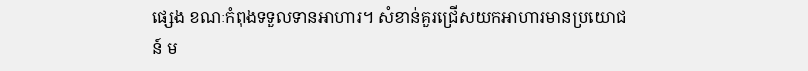ផ្សេង ខណៈកំពុងទទួលទានអាហារ។ សំខាន់គួរជ្រើសយកអាហារមានប្រយោជន៍ ម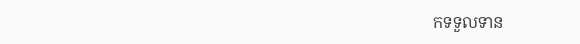កទទួលទាន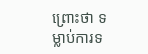ព្រោះថា ទម្លាប់ការទ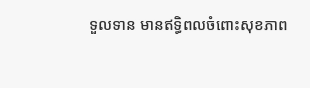ទួលទាន មានឥទ្ធិពលចំពោះសុខភាព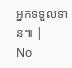អ្នកទទួលទាន៕ |
No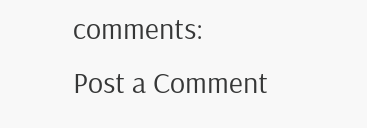comments:
Post a Comment